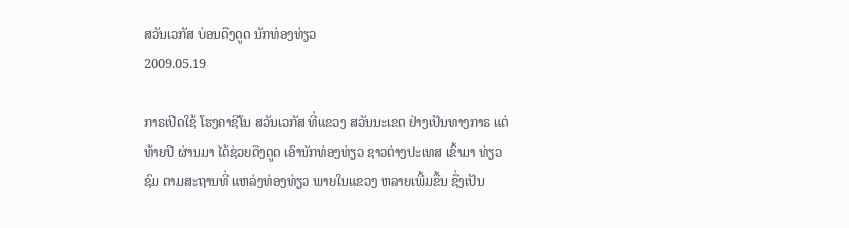ສວັນເວກັສ ບ່ອນດືງດູດ ນັກທ່ອງທ່ຽວ
2009.05.19

ກາຣເປີດໃຊ້ ໂຮງຄາຊີໂນ ສວັນເວກັສ ທີ່ແຂວງ ສວັນນະເຂຕ ຢ່າງເປັນທາງກາຣ ແຕ່ທ້າຍປີ ຜ່ານມາ ໄດ້ຊ່ວຍດືງດູດ ເອົານັກທ່ອງທ່ຽວ ຊາວຕ່າງປະເທສ ເຂົ້າມາ ທ່ຽວຊົມ ຕາມສະຖານທີ່ ແຫລ່ງທ່ອງທ່ຽວ ພາຍໃນແຂວງ ຫລາຍເພີ້ມຂື້ນ ຊື່ງເປັນ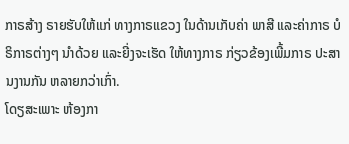ກາຣສ້າງ ຣາຍຮັບໃຫ້ແກ່ ທາງກາຣແຂວງ ໃນດ້ານເກັບຄ່າ ພາສີ ແລະຄ່າກາຣ ບໍຣິກາຣຕ່າງໆ ນຳດ້ວຍ ແລະຍີ່ງຈະເຮັດ ໃຫ້ທາງກາຣ ກ່ຽວຂ້ອງເພີ້ມກາຣ ປະສານງານກັນ ຫລາຍກວ່າເກົ່າ.
ໂດຽສະເພາະ ຫ້ອງກາ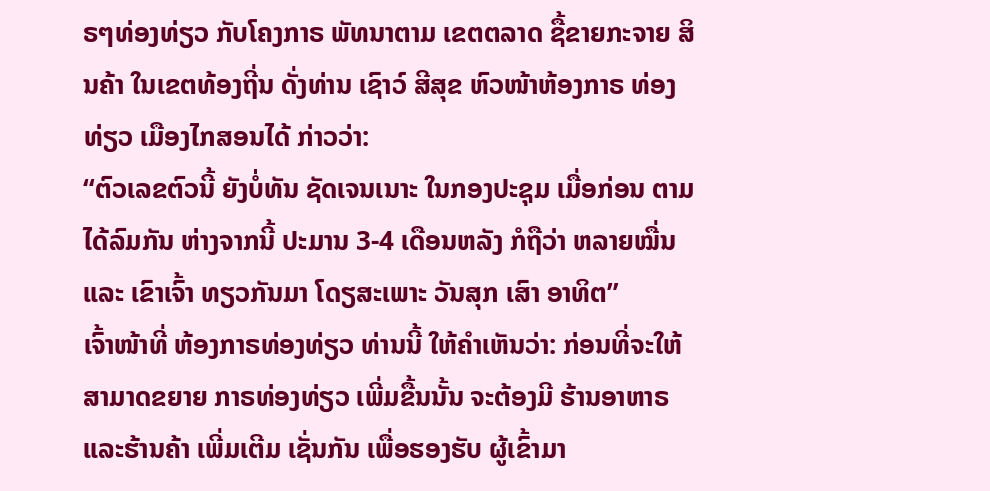ຣໆທ່ອງທ່ຽວ ກັບໂຄງກາຣ ພັທນາຕາມ ເຂຕຕລາດ ຊື້ຂາຍກະຈາຍ ສິນຄ້າ ໃນເຂຕທ້ອງຖີ່ນ ດັ່ງທ່ານ ເຊົາວ໌ ສີສຸຂ ຫົວໜ້າຫ້ອງກາຣ ທ່ອງທ່ຽວ ເມືອງໄກສອນໄດ້ ກ່າວວ່າ:
“ຕົວເລຂຕົວນີ້ ຍັງບໍ່ທັນ ຊັດເຈນເນາະ ໃນກອງປະຊຸມ ເມື່ອກ່ອນ ຕາມໄດ້ລົມກັນ ຫ່າງຈາກນີ້ ປະມານ 3-4 ເດືອນຫລັງ ກໍຖືວ່າ ຫລາຍໝື່ນແລະ ເຂົາເຈົ້າ ທຽວກັນມາ ໂດຽສະເພາະ ວັນສຸກ ເສົາ ອາທິຕ”
ເຈົ້າໜ້າທີ່ ຫ້ອງກາຣທ່ອງທ່ຽວ ທ່ານນີ້ ໃຫ້ຄຳເຫັນວ່າ: ກ່ອນທີ່ຈະໃຫ້ ສາມາດຂຍາຍ ກາຣທ່ອງທ່ຽວ ເພີ່ມຂື້ນນັ້ນ ຈະຕ້ອງມີ ຮ້ານອາຫາຣ ແລະຮ້ານຄ້າ ເພີ່ມເຕີມ ເຊັ່ນກັນ ເພື່ອຮອງຮັບ ຜູ້ເຂົ້າມາ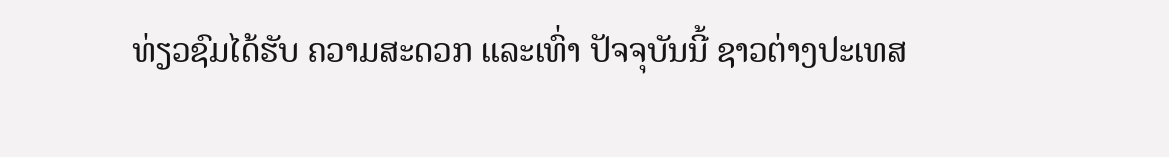ທ່ຽວຊົມໄດ້ຮັບ ຄວາມສະດວກ ແລະເທົ່າ ປັຈຈຸບັນນີ້ ຊາວຕ່າງປະເທສ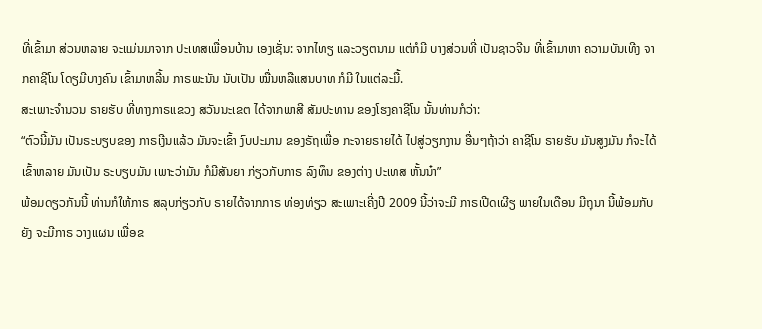ທີ່ເຂົ້າມາ ສ່ວນຫລາຍ ຈະແມ່ນມາຈາກ ປະເທສເພື່ອນບ້ານ ເອງເຊັ່ນ: ຈາກໄທຽ ແລະວຽຕນາມ ແຕ່ກໍມີ ບາງສ່ວນທີ່ ເປັນຊາວຈີນ ທີ່ເຂົ້າມາຫາ ຄວາມບັນເທີງ ຈາກຄາຊີໂນ ໂດຽມີບາງຄົນ ເຂົ້າມາຫລີ້ນ ກາຣພະນັນ ນັບເປັນ ໝື່ນຫລືແສນບາທ ກໍມີ ໃນແຕ່ລະມື້.
ສະເພາະຈຳນວນ ຣາຍຮັບ ທີ່ທາງກາຣແຂວງ ສວັນນະເຂຕ ໄດ້ຈາກພາສີ ສັມປະທານ ຂອງໂຮງຄາຊີໂນ ນັ້ນທ່ານກໍວ່າ:
“ຕົວນີ້ມັນ ເປັນຣະບຽບຂອງ ກາຣເງີນແລ້ວ ມັນຈະເຂົ້າ ງົບປະມານ ຂອງຣັຖເພື່ອ ກະຈາຍຣາຍໄດ້ ໄປສູ່ວຽກງານ ອື່ນໆຖ້າວ່າ ຄາຊີໂນ ຣາຍຮັບ ມັນສູງມັນ ກໍຈະໄດ້ ເຂົ້າຫລາຍ ມັນເປັນ ຣະບຽບມັນ ເພາະວ່າມັນ ກໍມີສັນຍາ ກ່ຽວກັບກາຣ ລົງທຶນ ຂອງຕ່າງ ປະເທສ ຫັ້ນນ໋າ”
ພ້ອມດຽວກັນນີ້ ທ່ານກໍໃຫ້ກາຣ ສລຸບກ່ຽວກັບ ຣາຍໄດ້ຈາກກາຣ ທ່ອງທ່ຽວ ສະເພາະເຄີ່ງປີ 2009 ນີ້ວ່າຈະມີ ກາຣເປີດເຜີຽ ພາຍໃນເດືອນ ມີຖຸນາ ນີ້ພ້ອມກັບຍັງ ຈະມີກາຣ ວາງແຜນ ເພື່ອຂ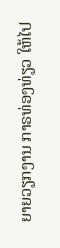ຍາຍວຽກງານ ກາຣທ່ອງທ່ຽວ ໃຫ້ໄປ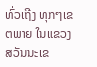ທົ່ວເຖີງ ທຸກໆເຂຕພາຍ ໃນແຂວງ ສວັນນະເຂ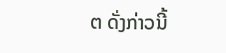ຕ ດັ່ງກ່າວນີ້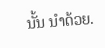ນັ້ນ ນຳດ້ວຍ.